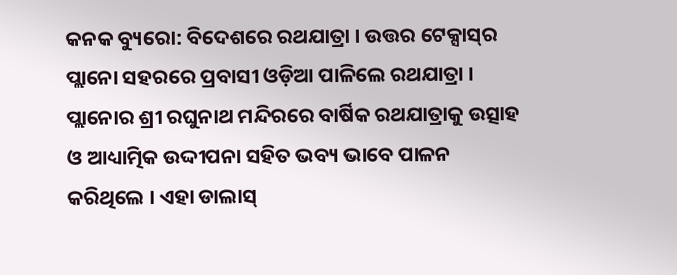କନକ ବ୍ୟୁରୋ: ବିଦେଶରେ ରଥଯାତ୍ରା । ଉତ୍ତର ଟେକ୍ସାସ୍‌ର ପ୍ଲାନୋ ସହରରେ ପ୍ରବାସୀ ଓଡ଼ିଆ ପାଳିଲେ ରଥଯାତ୍ରା । ପ୍ଲାନୋର ଶ୍ରୀ ରଘୁନାଥ ମନ୍ଦିରରେ ବାର୍ଷିକ ରଥଯାତ୍ରାକୁ ଉତ୍ସାହ ଓ ଆଧ୍ୟାତ୍ମିକ ଉଦ୍ଦୀପନା ସହିତ ଭବ୍ୟ ଭାବେ ପାଳନ କରିଥିଲେ । ଏହା ଡାଲାସ୍‌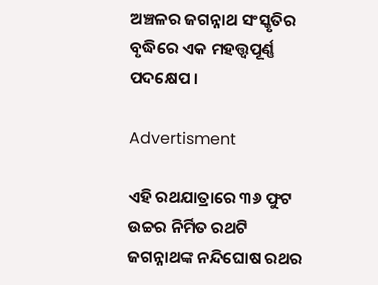ଅଞ୍ଚଳର ଜଗନ୍ନାଥ ସଂସ୍କୃତିର ବୃଦ୍ଧିରେ ଏକ ମହତ୍ତ୍ୱପୂର୍ଣ୍ଣ ପଦକ୍ଷେପ ।

Advertisment

ଏହି ରଥଯାତ୍ରାରେ ୩୬ ଫୁଟ ଉଚ୍ଚର ନିର୍ମିତ ରଥଟି ଜଗନ୍ନାଥଙ୍କ ନନ୍ଦିଘୋଷ ରଥର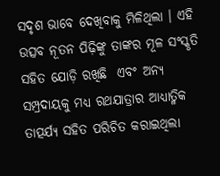ସଦୃଶ ଭାବେ ଦେଖିବାକୁ ମିଳିଥିଲା । ଏହି ଉତ୍ସବ ନୂତନ ପିଢ଼ିଙ୍କୁ ତାଙ୍କର ମୂଳ ସଂସ୍କୃତି ସହିତ ଯୋଡ଼ି ରଖିଛି  ଏବଂ ଅନ୍ୟ ସମ୍ପ୍ରଦାୟକୁ ମଧ୍ୟ ରଥଯାତ୍ରାର ଆଧ୍ୟାତ୍ମିକ ତାତ୍ପର୍ଯ୍ୟ ସହିତ ପରିଚିତ କରାଇଥିଲା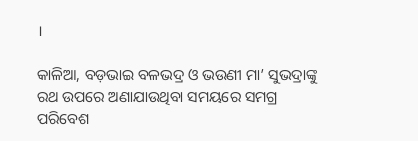।

କାଳିଆ, ବଡ଼ଭାଇ ବଳଭଦ୍ର ଓ ଭଉଣୀ ମା’ ସୁଭଦ୍ରାଙ୍କୁ ରଥ ଉପରେ ଅଣାଯାଉଥିବା ସମୟରେ ସମଗ୍ର ପରିବେଶ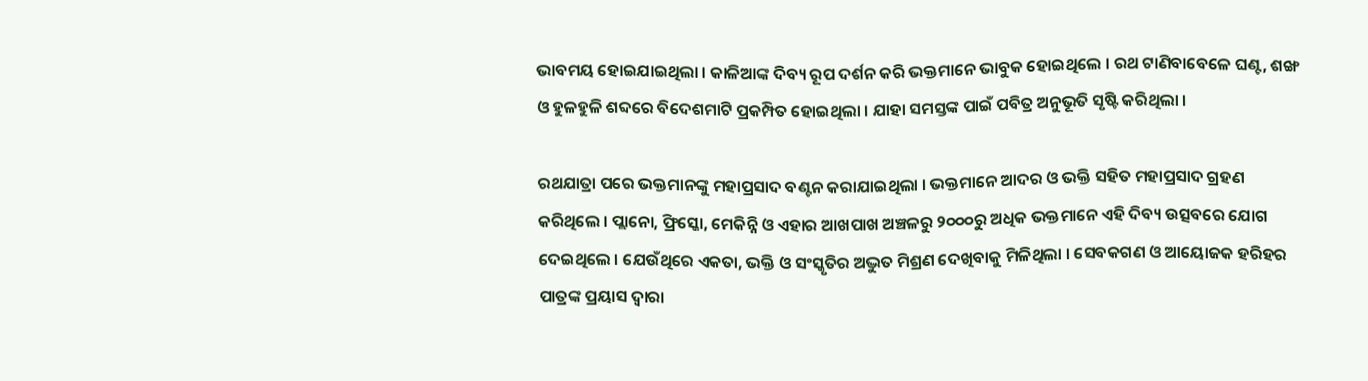ଭାବମୟ ହୋଇଯାଇଥିଲା । କାଳିଆଙ୍କ ଦିବ୍ୟ ରୂପ ଦର୍ଶନ କରି ଭକ୍ତମାନେ ଭାବୁକ ହୋଇଥିଲେ । ରଥ ଟାଣିବାବେଳେ ଘଣ୍ଟ, ଶଙ୍ଖ ଓ ହୁଳହୁଳି ଶବ୍ଦରେ ବିଦେଶମାଟି ପ୍ରକମ୍ପିତ ହୋଇଥିଲା । ଯାହା ସମସ୍ତଙ୍କ ପାଇଁ ପବିତ୍ର ଅନୁଭୂତି ସୃଷ୍ଟି କରିଥିଲା ।

ରଥଯାତ୍ରା ପରେ ଭକ୍ତମାନଙ୍କୁ ମହାପ୍ରସାଦ ବଣ୍ଟନ କରାଯାଇଥିଲା । ଭକ୍ତମାନେ ଆଦର ଓ ଭକ୍ତି ସହିତ ମହାପ୍ରସାଦ ଗ୍ରହଣ କରିଥିଲେ । ପ୍ଲାନୋ, ଫ୍ରିସ୍କୋ, ମେକିନ୍ନି ଓ ଏହାର ଆଖପାଖ ଅଞ୍ଚଳରୁ ୨୦୦୦ରୁ ଅଧିକ ଭକ୍ତମାନେ ଏହି ଦିବ୍ୟ ଉତ୍ସବରେ ଯୋଗ ଦେଇଥିଲେ । ଯେଉଁଥିରେ ଏକତା, ଭକ୍ତି ଓ ସଂସ୍କୃତିର ଅଦ୍ଭୁତ ମିଶ୍ରଣ ଦେଖିବାକୁ ମିଳିଥିଲା । ସେବକଗଣ ଓ ଆୟୋଜକ ହରିହର ପାତ୍ରଙ୍କ ପ୍ରୟାସ ଦ୍ବାରା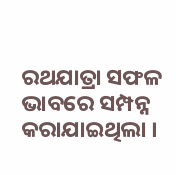ରଥଯାତ୍ରା ସଫଳ ଭାବରେ ସମ୍ପନ୍ନ କରାଯାଇଥିଲା ।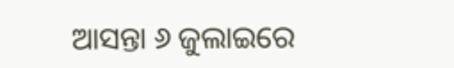ଆସନ୍ତା ୬ ଜୁଲାଇରେ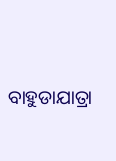ବାହୁଡାଯାତ୍ରା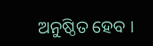ଅନୁଷ୍ଠିତ ହେବ ।